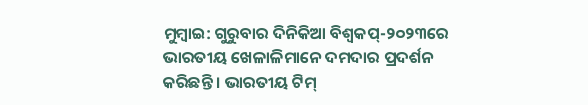ମୁମ୍ବାଇ: ଗୁରୁବାର ଦିନିକିଆ ବିଶ୍ୱକପ୍-୨୦୨୩ରେ ଭାରତୀୟ ଖେଳାଳିମାନେ ଦମଦାର ପ୍ରଦର୍ଶନ କରିଛନ୍ତି । ଭାରତୀୟ ଟିମ୍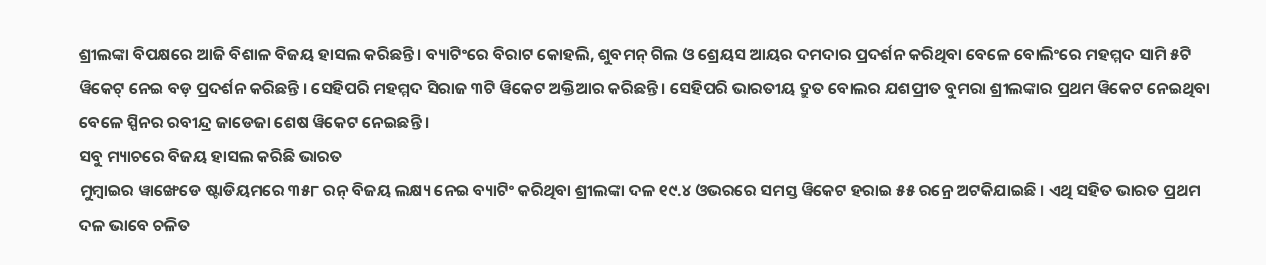ଶ୍ରୀଲଙ୍କା ବିପକ୍ଷରେ ଆଜି ବିଶାଳ ବିଜୟ ହାସଲ କରିଛନ୍ତି । ବ୍ୟାଟିଂରେ ବିରାଟ କୋହଲି, ଶୁବମନ୍ ଗିଲ ଓ ଶ୍ରେୟସ ଆୟର ଦମଦାର ପ୍ରଦର୍ଶନ କରିଥିବା ବେଳେ ବୋଲିଂରେ ମହମ୍ମଦ ସାମି ୫ଟି ୱିକେଟ୍ ନେଇ ବଡ଼ ପ୍ରଦର୍ଶନ କରିଛନ୍ତି । ସେହିପରି ମହମ୍ମଦ ସିରାଜ ୩ଟି ୱିକେଟ ଅକ୍ତିଆର କରିଛନ୍ତି । ସେହିପରି ଭାରତୀୟ ଦ୍ରୁତ ବୋଲର ଯଶପ୍ରୀତ ବୁମରା ଶ୍ରୀଲଙ୍କାର ପ୍ରଥମ ୱିକେଟ ନେଇଥିବା ବେଳେ ସ୍ପିନର ରବୀନ୍ଦ୍ର ଜାଡେଜା ଶେଷ ୱିକେଟ ନେଇଛନ୍ତି ।
ସବୁ ମ୍ୟାଚରେ ବିଜୟ ହାସଲ କରିଛି ଭାରତ
ମୁମ୍ବାଇର ୱାଙ୍ଖେଡେ ଷ୍ଟାଡିୟମରେ ୩୫୮ ରନ୍ ବିଜୟ ଲକ୍ଷ୍ୟ ନେଇ ବ୍ୟାଟିଂ କରିଥିବା ଶ୍ରୀଲଙ୍କା ଦଳ ୧୯.୪ ଓଭରରେ ସମସ୍ତ ୱିକେଟ ହରାଇ ୫୫ ରନ୍ରେ ଅଟକିଯାଇଛି । ଏଥି ସହିତ ଭାରତ ପ୍ରଥମ ଦଳ ଭାବେ ଚଳିତ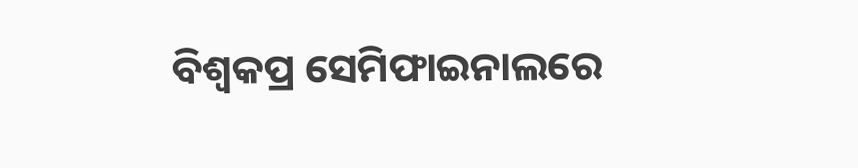ବିଶ୍ୱକପ୍ର ସେମିଫାଇନାଲରେ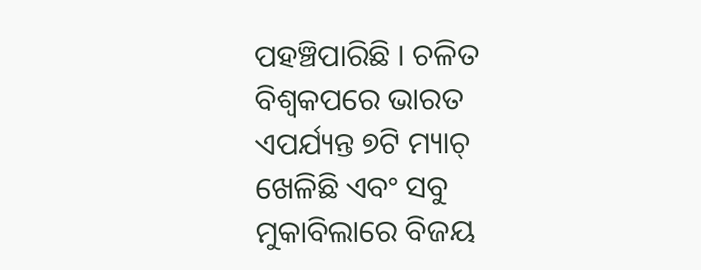ପହଞ୍ଚିପାରିଛି । ଚଳିତ ବିଶ୍ୱକପରେ ଭାରତ ଏପର୍ଯ୍ୟନ୍ତ ୭ଟି ମ୍ୟାଚ୍ ଖେଳିଛି ଏବଂ ସବୁ ମୁକାବିଲାରେ ବିଜୟ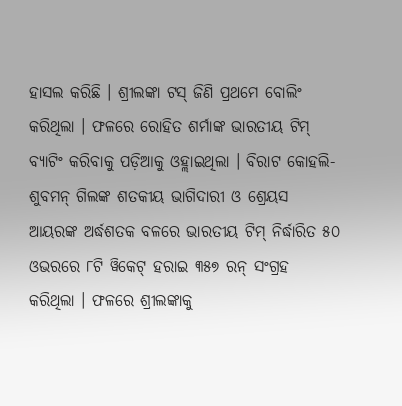ହାସଲ କରିଛି । ଶ୍ରୀଲଙ୍କା ଟସ୍ ଜିଣି ପ୍ରଥମେ ବୋଲିଂ କରିଥିଲା । ଫଳରେ ରୋହିତ ଶର୍ମାଙ୍କ ଭାରତୀୟ ଟିମ୍ ବ୍ୟାଟିଂ କରିବାକୁ ପଡ଼ିଆକୁ ଓହ୍ଲାଇଥିଲା । ବିରାଟ କୋହଲି-ଶୁବମନ୍ ଗିଲଙ୍କ ଶତକୀୟ ଭାଗିଦାରୀ ଓ ଶ୍ରେୟସ ଆୟରଙ୍କ ଅର୍ଦ୍ଧଶତକ ବଳରେ ଭାରତୀୟ ଟିମ୍ ନିର୍ଦ୍ଧାରିତ ୫୦ ଓଭରରେ ୮ଟି ୱିକେଟ୍ ହରାଇ ୩୫୭ ରନ୍ ସଂଗ୍ରହ କରିଥିଲା । ଫଳରେ ଶ୍ରୀଲଙ୍କାକୁ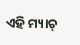ଏହି ମ୍ୟାଚ୍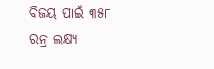ବିଜୟ ପାଇଁ ୩୫୮ ରନ୍ର ଲକ୍ଷ୍ୟ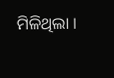ମିଳିଥିଲା ।